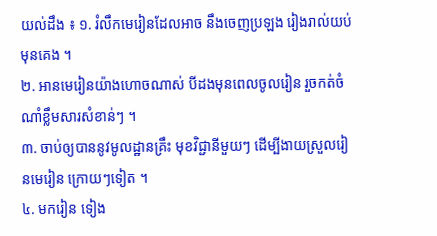យល់ដឹង ៖ ១. រំលឹកមេរៀនដែលអាច នឹងចេញប្រឡង រៀងរាល់យប់មុនគេង ។
២. អានមេរៀនយ៉ាងហោចណាស់ បីដងមុនពេលចូលរៀន រួចកត់ចំណាំខ្លឹមសារសំខាន់ៗ ។
៣. ចាប់ឲ្យបាននូវមូលដ្ឋានគ្រឹះ មុខវិជ្ជានីមួយៗ ដើម្បីងាយស្រួលរៀនមេរៀន ក្រោយៗទៀត ។
៤. មករៀន ទៀង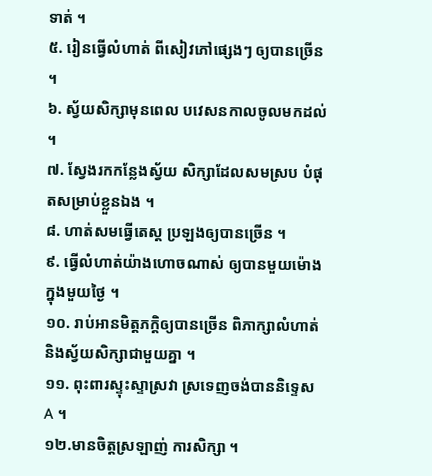ទាត់ ។
៥. រៀនធ្វើលំហាត់ ពីសៀវភៅផ្សេងៗ ឲ្យបានច្រើន ។
៦. ស្វ័យសិក្សាមុនពេល បវេសនកាលចូលមកដល់ ។
៧. ស្វែងរកកន្លែងស្វ័យ សិក្សាដែលសមស្រប បំផុតសម្រាប់ខ្លួនឯង ។
៨. ហាត់សមធ្វើតេស្ត ប្រឡងឲ្យបានច្រើន ។
៩. ធ្វើលំហាត់យ៉ាងហោចណាស់ ឲ្យបានមួយម៉ោងក្នុងមួយថ្ងៃ ។
១០. រាប់អានមិត្តភក្តិឲ្យបានច្រើន ពិភាក្សាលំហាត់ និងស្វ័យសិក្សាជាមួយគ្នា ។
១១. ពុះពារស្ទុះស្ទាស្រវា ស្រទេញចង់បាននិទ្ទេស A ។
១២.មានចិត្តស្រឡាញ់ ការសិក្សា ។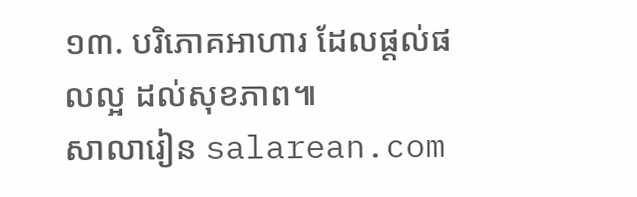១៣. បរិភោគអាហារ ដែលផ្តល់ផលល្អ ដល់សុខភាព៕
សាលារៀន salarean.com